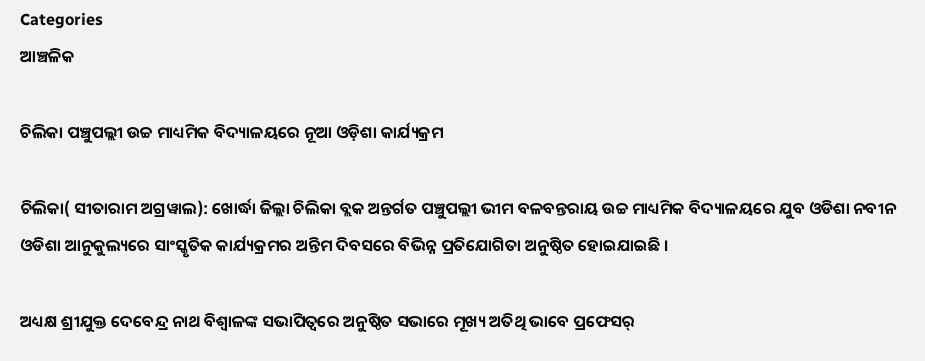Categories
ଆଞ୍ଚଳିକ

ଚିଲିକା ପଞ୍ଚୁପଲ୍ଲୀ ଉଚ୍ଚ ମାଧ୍ୟମିକ ବିଦ୍ୟାଳୟରେ ନୂଆ ଓଡ଼ିଶା କାର୍ଯ୍ୟକ୍ରମ

ଚିଲିକା( ସୀତାରାମ ଅଗ୍ରୱାଲ): ଖୋର୍ଦ୍ଧା ଜିଲ୍ଲା ଚିଲିକା ବ୍ଲକ ଅନ୍ତର୍ଗତ ପଞ୍ଚୁପଲ୍ଲୀ ଭୀମ ବଳବନ୍ତରାୟ ଉଚ୍ଚ ମାଧ୍ୟମିକ ବିଦ୍ୟାଳୟରେ ଯୁବ ଓଡିଶା ନବୀନ ଓଡିଶା ଆନୁକୁଲ୍ୟରେ ସାଂସ୍କୃତିକ କାର୍ଯ୍ୟକ୍ରମର ଅନ୍ତିମ ଦିବସରେ ବିଭିନ୍ନ ପ୍ରତିଯୋଗିତା ଅନୁଷ୍ଠିତ ହୋଇଯାଇଛି ।

ଅଧ୍ୟକ୍ଷ ଶ୍ରୀଯୁକ୍ତ ଦେବେନ୍ଦ୍ର ନାଥ ବିଶ୍ଵାଳଙ୍କ ସଭାପିତ୍ବରେ ଅନୁଷ୍ଠିତ ସଭାରେ ମୂଖ୍ୟ ଅତିଥି ଭାବେ ପ୍ରଫେସର୍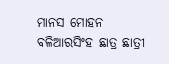ମାନସ ମୋହନ ବଳିଆରସିଂହ ଛାତ୍ର ଛାତ୍ରୀ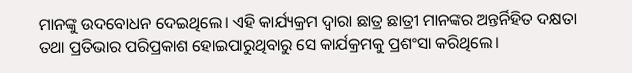ମାନଙ୍କୁ ଉଦବୋଧନ ଦେଇଥିଲେ। ଏହି କାର୍ଯ୍ୟକ୍ରମ ଦ୍ଵାରା ଛାତ୍ର ଛାତ୍ରୀ ମାନଙ୍କର ଅନ୍ତର୍ନିହିତ ଦକ୍ଷତା ତଥା ପ୍ରତିଭାର ପରିପ୍ରକାଶ ହୋଇପାରୁଥିବାରୁ ସେ କାର୍ଯକ୍ରମକୁ ପ୍ରଶଂସା କରିଥିଲେ।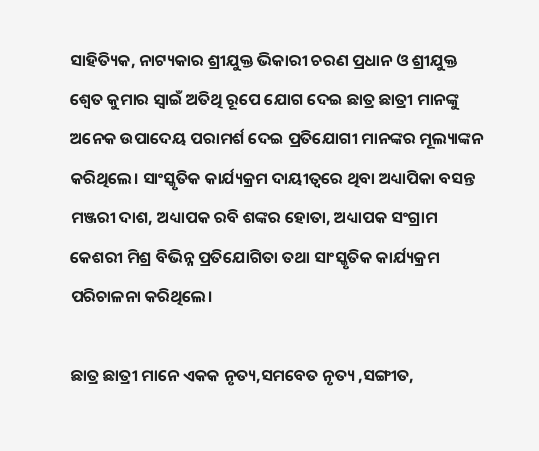ସାହିତ୍ୟିକ, ନାଟ୍ୟକାର ଶ୍ରୀଯୁକ୍ତ ଭିକାରୀ ଚରଣ ପ୍ରଧାନ ଓ ଶ୍ରୀଯୁକ୍ତ ଶ୍ୱେତ କୁମାର ସ୍ୱାଇଁ ଅତିଥି ରୂପେ ଯୋଗ ଦେଇ ଛାତ୍ର ଛାତ୍ରୀ ମାନଙ୍କୁ ଅନେକ ଉପାଦେୟ ପରାମର୍ଶ ଦେଇ ପ୍ରତିଯୋଗୀ ମାନଙ୍କର ମୂଲ୍ୟାଙ୍କନ କରିଥିଲେ। ସାଂସ୍କୃତିକ କାର୍ଯ୍ୟକ୍ରମ ଦାୟୀତ୍ୱରେ ଥିବା ଅଧ୍ୟାପିକା ବସନ୍ତ ମଞ୍ଜରୀ ଦାଶ, ଅଧ୍ୟାପକ ରବି ଶଙ୍କର ହୋତା, ଅଧ୍ୟାପକ ସଂଗ୍ରାମ କେଶରୀ ମିଶ୍ର ବିଭିନ୍ନ ପ୍ରତିଯୋଗିତା ତଥା ସାଂସ୍କୃତିକ କାର୍ଯ୍ୟକ୍ରମ ପରିଚାଳନା କରିଥିଲେ।

ଛାତ୍ର ଛାତ୍ରୀ ମାନେ ଏକକ ନୃତ୍ୟ,ସମବେତ ନୃତ୍ୟ ,ସଙ୍ଗୀତ,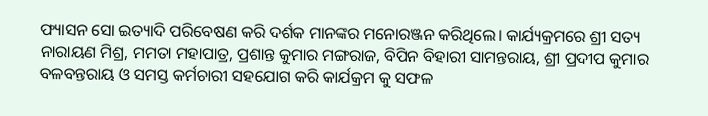ଫ୍ୟାସନ ସୋ ଇତ୍ୟାଦି ପରିବେଷଣ କରି ଦର୍ଶକ ମାନଙ୍କର ମନୋରଞ୍ଜନ କରିଥିଲେ। କାର୍ଯ୍ୟକ୍ରମରେ ଶ୍ରୀ ସତ୍ୟ ନାରାୟଣ ମିଶ୍ର, ମମତା ମହାପାତ୍ର, ପ୍ରଶାନ୍ତ କୁମାର ମଙ୍ଗରାଜ, ବିପିନ ବିହାରୀ ସାମନ୍ତରାୟ, ଶ୍ରୀ ପ୍ରଦୀପ କୁମାର ବଳବନ୍ତରାୟ ଓ ସମସ୍ତ କର୍ମଚାରୀ ସହଯୋଗ କରି କାର୍ଯକ୍ରମ କୁ ସଫଳ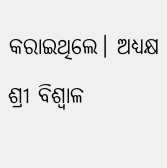କରାଇଥିଲେ। ଅଧ୍ୟକ୍ଷ ଶ୍ରୀ ବିଶ୍ଵାଳ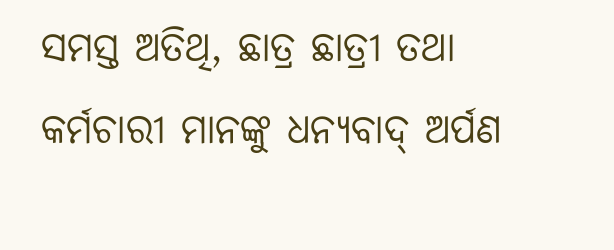ସମସ୍ତ ଅତିଥି, ଛାତ୍ର ଛାତ୍ରୀ ତଥା କର୍ମଚାରୀ ମାନଙ୍କୁ ଧନ୍ୟବାଦ୍ ଅର୍ପଣ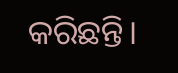କରିଛନ୍ତି।